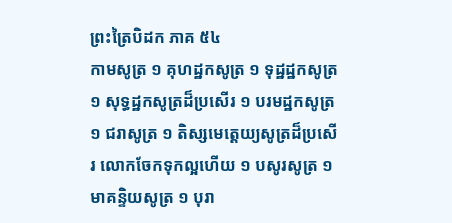ព្រះត្រៃបិដក ភាគ ៥៤
កាមសូត្រ ១ គុហដ្ឋកសូត្រ ១ ទុដ្ឋដ្ឋកសូត្រ ១ សុទ្ធដ្ឋកសូត្រដ៏ប្រសើរ ១ បរមដ្ឋកសូត្រ ១ ជរាសូត្រ ១ តិស្សមេត្តេយ្យសូត្រដ៏ប្រសើរ លោកចែកទុកល្អហើយ ១ បសូរសូត្រ ១ មាគន្ទិយសូត្រ ១ បុរា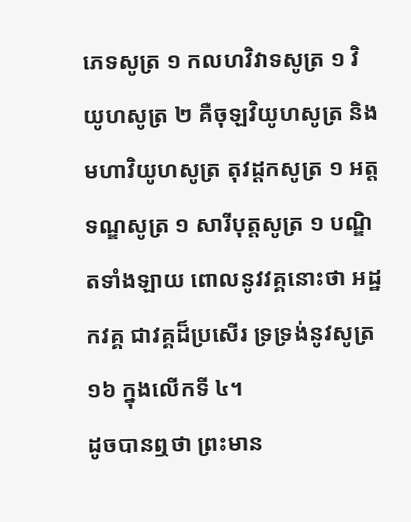ភេទសូត្រ ១ កលហវិវាទសូត្រ ១ វិយូហសូត្រ ២ គឺចុឡវិយូហសូត្រ និងមហាវិយូហសូត្រ តុវដ្តកសូត្រ ១ អត្តទណ្ឌសូត្រ ១ សារីបុត្តសូត្រ ១ បណ្ឌិតទាំងឡាយ ពោលនូវវគ្គនោះថា អដ្ឋកវគ្គ ជាវគ្គដ៏ប្រសើរ ទ្រទ្រង់នូវសូត្រ ១៦ ក្នុងលើកទី ៤។
ដូចបានឮថា ព្រះមាន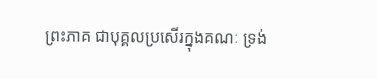ព្រះភាគ ជាបុគ្គលប្រសើរក្នុងគណៈ ទ្រង់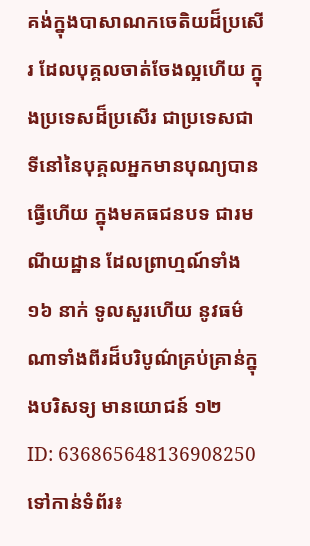គង់ក្នុងបាសាណកចេតិយដ៏ប្រសើរ ដែលបុគ្គលចាត់ចែងល្អហើយ ក្នុងប្រទេសដ៏ប្រសើរ ជាប្រទេសជាទីនៅនៃបុគ្គលអ្នកមានបុណ្យបានធ្វើហើយ ក្នុងមគធជនបទ ជារមណីយដ្ឋាន ដែលព្រាហ្មណ៍ទាំង ១៦ នាក់ ទូលសួរហើយ នូវធម៌ណាទាំងពីរដ៏បរិបូណ៌គ្រប់គ្រាន់ក្នុងបរិសទ្យ មានយោជន៍ ១២
ID: 636865648136908250
ទៅកាន់ទំព័រ៖